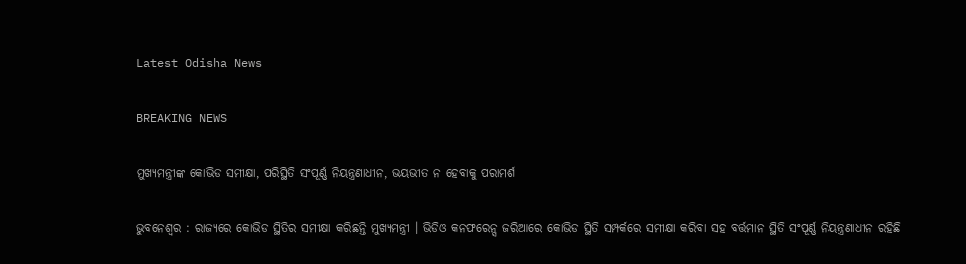Latest Odisha News

BREAKING NEWS

ମୁଖ୍ୟମନ୍ତ୍ରୀଙ୍କ କୋଭିଡ ସମୀକ୍ଷା, ପରିସ୍ଥିତି ସଂପୂର୍ଣ୍ଣ ନିୟନ୍ତ୍ରଣାଧୀନ, ଭୟଭୀତ ନ ହେବାକୁ ପରାମର୍ଶ

ଭୁବନେଶ୍ବର : ରାଜ୍ୟରେ କୋଭିଡ ସ୍ଥିତିର ସମୀକ୍ଷା କରିଛନ୍ତି ମୁଖ୍ୟମନ୍ତ୍ରୀ । ଭିଡିଓ କନଫରେନ୍ସ ଜରିଆରେ କୋଭିଡ ସ୍ଥିତି ସମ୍ପର୍କରେ ସମୀକ୍ଷା କରିବା ସହ ବର୍ତ୍ତମାନ ସ୍ଥିତି ସଂପୂର୍ଣ୍ଣ ନିୟନ୍ତ୍ରଣାଧୀନ ରହିଛି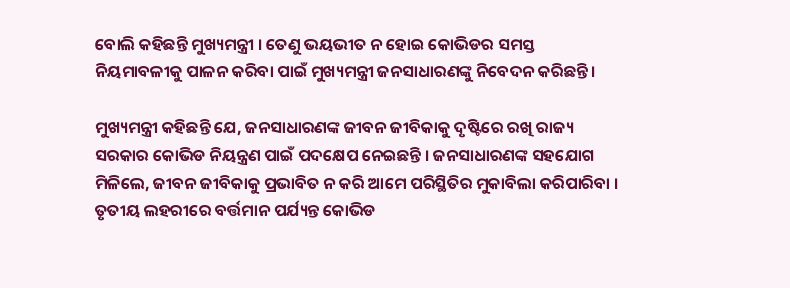ବୋଲି କହିଛନ୍ତି ମୁଖ୍ୟମନ୍ତ୍ରୀ । ତେଣୁ ଭୟଭୀତ ନ ହୋଇ କୋଭିଡର ସମସ୍ତ ନିୟମାବଳୀକୁ ପାଳନ କରିବା ପାଇଁ ମୁଖ୍ୟମନ୍ତ୍ରୀ ଜନସାଧାରଣଙ୍କୁ ନିବେଦନ କରିଛନ୍ତି ।

ମୁଖ୍ୟମନ୍ତ୍ରୀ କହିଛନ୍ତି ଯେ, ଜନସାଧାରଣଙ୍କ ଜୀବନ ଜୀବିକାକୁ ଦୃଷ୍ଟିରେ ରଖି ରାଜ୍ୟ ସରକାର କୋଭିଡ ନିୟନ୍ତ୍ରଣ ପାଇଁ ପଦକ୍ଷେପ ନେଇଛନ୍ତି । ଜନସାଧାରଣଙ୍କ ସହଯୋଗ ମିଳିଲେ, ଜୀବନ ଜୀବିକାକୁ ପ୍ରଭାବିତ ନ କରି ଆମେ ପରିସ୍ଥିତିର ମୁକାବିଲା କରିପାରିବା । ତୃତୀୟ ଲହରୀରେ ବର୍ତ୍ତମାନ ପର୍ଯ୍ୟନ୍ତ କୋଭିଡ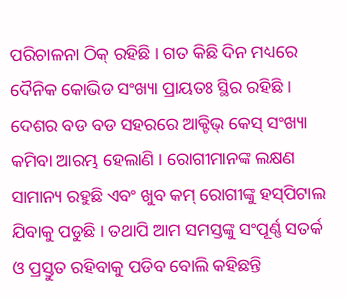ପରିଚାଳନା ଠିକ୍‌ ରହିଛି । ଗତ କିଛି ଦିନ ମଧ୍ୟରେ ଦୈନିକ କୋଭିଡ ସଂଖ୍ୟା ପ୍ରାୟତଃ ସ୍ଥିର ରହିଛି । ଦେଶର ବଡ ବଡ ସହରରେ ଆକ୍ଟିଭ୍ କେସ୍ ସଂଖ୍ୟା କମିବା ଆରମ୍ଭ ହେଲାଣି । ରୋଗୀମାନଙ୍କ ଲକ୍ଷଣ ସାମାନ୍ୟ ରହୁଛି ଏବଂ ଖୁବ କମ୍‌ ରୋଗୀଙ୍କୁ ହସ୍‌ପିଟାଲ ଯିବାକୁ ପଡୁଛି । ତଥାପି ଆମ ସମସ୍ତଙ୍କୁ ସଂପୂର୍ଣ୍ଣ ସତର୍କ ଓ ପ୍ରସ୍ତୁତ ରହିବାକୁ ପଡିବ ବୋଲି କହିଛନ୍ତି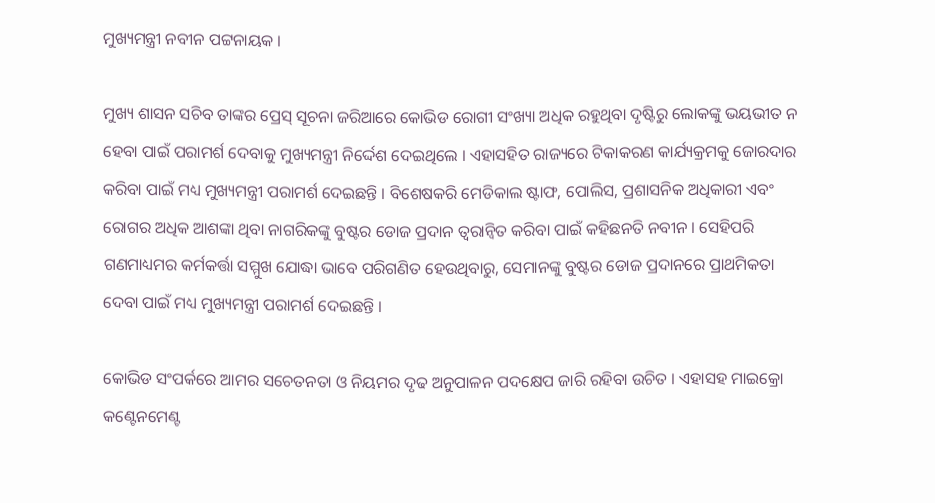ମୁଖ୍ୟମନ୍ତ୍ରୀ ନବୀନ ପଟ୍ଟନାୟକ ।

ମୁଖ୍ୟ ଶାସନ ସଚିବ ତାଙ୍କର ପ୍ରେସ୍‌ ସୂଚନା ଜରିଆରେ କୋଭିଡ ରୋଗୀ ସଂଖ୍ୟା ଅଧିକ ରହୁଥିବା ଦୃଷ୍ଟିରୁ ଲୋକଙ୍କୁ ଭୟଭୀତ ନ ହେବା ପାଇଁ ପରାମର୍ଶ ଦେବାକୁ ମୁଖ୍ୟମନ୍ତ୍ରୀ ନିର୍ଦ୍ଦେଶ ଦେଇଥିଲେ । ଏହାସହିତ ରାଜ୍ୟରେ ଟିକାକରଣ କାର୍ଯ୍ୟକ୍ରମକୁ ଜୋରଦାର କରିବା ପାଇଁ ମଧ୍ୟ ମୁଖ୍ୟମନ୍ତ୍ରୀ ପରାମର୍ଶ ଦେଇଛନ୍ତି । ବିଶେଷକରି ମେଡିକାଲ ଷ୍ଟାଫ, ପୋଲିସ, ପ୍ରଶାସନିକ ଅଧିକାରୀ ଏବଂ ରୋଗର ଅଧିକ ଆଶଙ୍କା ଥିବା ନାଗରିକଙ୍କୁ ବୁଷ୍ଟର ଡୋଜ ପ୍ରଦାନ ତ୍ବରାନ୍ବିତ କରିବା ପାଇଁ କହିଛନତି ନବୀନ । ସେହିପରି ଗଣମାଧ୍ୟମର କର୍ମକର୍ତ୍ତା ସମ୍ମୁଖ ଯୋଦ୍ଧା ଭାବେ ପରିଗଣିତ ହେଉଥିବାରୁ, ସେମାନଙ୍କୁ ବୁଷ୍ଟର ଡୋଜ ପ୍ରଦାନରେ ପ୍ରାଥମିକତା ଦେବା ପାଇଁ ମଧ୍ୟ ମୁଖ୍ୟମନ୍ତ୍ରୀ ପରାମର୍ଶ ଦେଇଛନ୍ତି ।

କୋଭିଡ ସଂପର୍କରେ ଆମର ସଚେତନତା ଓ ନିୟମର ଦୃଢ ଅନୁପାଳନ ପଦକ୍ଷେପ ଜାରି ରହିବା ଉଚିତ । ଏହାସହ ମାଇକ୍ରୋ କଣ୍ଟେନମେଣ୍ଟ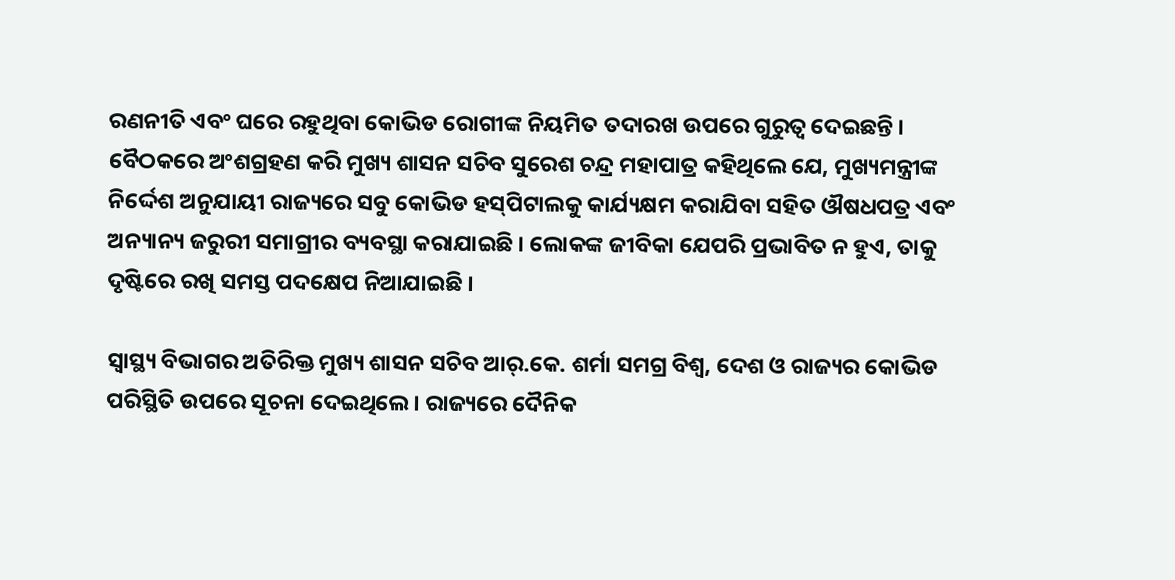ରଣନୀତି ଏବଂ ଘରେ ରହୁଥିବା କୋଭିଡ ରୋଗୀଙ୍କ ନିୟମିତ ତଦାରଖ ଉପରେ ଗୁରୁତ୍ବ ଦେଇଛନ୍ତି । ବୈଠକରେ ଅଂଶଗ୍ରହଣ କରି ମୁଖ୍ୟ ଶାସନ ସଚିବ ସୁରେଶ ଚନ୍ଦ୍ର ମହାପାତ୍ର କହିଥିଲେ ଯେ, ମୁଖ୍ୟମନ୍ତ୍ରୀଙ୍କ ନିର୍ଦ୍ଦେଶ ଅନୁଯାୟୀ ରାଜ୍ୟରେ ସବୁ କୋଭିଡ ହସ୍‌ପିଟାଲକୁ କାର୍ଯ୍ୟକ୍ଷମ କରାଯିବା ସହିତ ଔଷଧପତ୍ର ଏବଂ ଅନ୍ୟାନ୍ୟ ଜରୁରୀ ସମାଗ୍ରୀର ବ୍ୟବସ୍ଥା କରାଯାଇଛି । ଲୋକଙ୍କ ଜୀବିକା ଯେପରି ପ୍ରଭାବିତ ନ ହୁଏ, ତାକୁ ଦୃଷ୍ଟିରେ ରଖି ସମସ୍ତ ପଦକ୍ଷେପ ନିଆଯାଇଛି ।

ସ୍ବାସ୍ଥ୍ୟ ବିଭାଗର ଅତିରିକ୍ତ ମୁଖ୍ୟ ଶାସନ ସଚିବ ଆର୍‌.କେ. ଶର୍ମା ସମଗ୍ର ବିଶ୍ବ, ଦେଶ ଓ ରାଜ୍ୟର କୋଭିଡ ପରିସ୍ଥିତି ଉପରେ ସୂଚନା ଦେଇଥିଲେ । ରାଜ୍ୟରେ ଦୈନିକ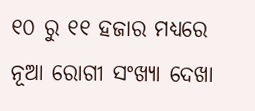୧୦ ରୁ ୧୧ ହଜାର ମଧ୍ୟରେ ନୂଆ ରୋଗୀ ସଂଖ୍ୟା ଦେଖା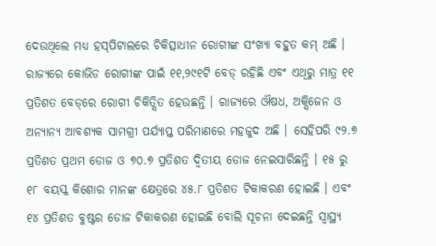ଦେଉଥିଲେ ମଧ୍ୟ ହସ୍‌ପିଟାଲରେ ଚିକିତ୍ସାଧୀନ ରୋଗୀଙ୍କ ସଂଖ୍ୟା ବହୁତ କମ୍‌ ଅଛି । ରାଜ୍ୟରେ କୋଭିଡ ରୋଗୀଙ୍କ ପାଇଁ ୧୧,୨୯୧ଟି ବେଡ୍‌ ରହିଛି ଏବଂ ଏଥିରୁ ମାତ୍ର ୧୧ ପ୍ରତିଶତ ବେଡ୍‌ରେ ରୋଗୀ ଚିକିତ୍ସିତ ହେଉଛନ୍ତି । ରାଜ୍ୟରେ ଔଷଧ, ଅକ୍ସିଜେନ ଓ ଅନ୍ୟାନ୍ୟ ଆବଶ୍ୟକ ସାମଗ୍ରୀ ପର୍ଯ୍ୟାପ୍ତ ପରିମାଣରେ ମହଜୁଦ ଅଛି । ସେହିପରି ୯୨.୭ ପ୍ରତିଶତ ପ୍ରଥମ ଡୋଜ ଓ ୭୦.୭ ପ୍ରତିଶତ ଦ୍ବିତୀୟ ଡୋଜ ନେଇସାରିଛନ୍ତି । ୧୫ ରୁ ୧୮ ବୟସ୍କ କିଶୋର ମାନଙ୍କ କ୍ଷେତ୍ରରେ ୪୫.୮ ପ୍ରତିଶତ ଟିକାକରଣ ହୋଇଛି । ଏବଂ ୧୪ ପ୍ରତିଶତ ବୁଷ୍ଟର ଡୋଜ ଟିକାକରଣ ହୋଇଛି ବୋଲି ସୂଚନା ଦେଇଛନ୍ତି ସ୍ବାସ୍ଥ୍ୟ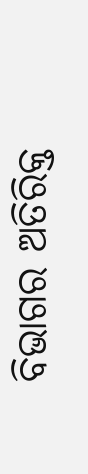ବିଭାଗର ଅତିରିକ୍ତ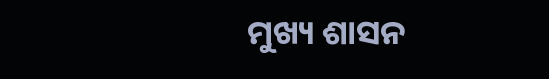ମୁଖ୍ୟ ଶାସନ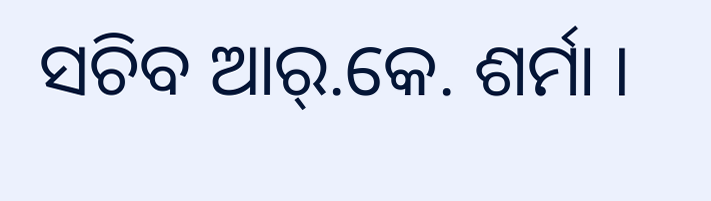ସଚିବ ଆର୍‌.କେ. ଶର୍ମା ।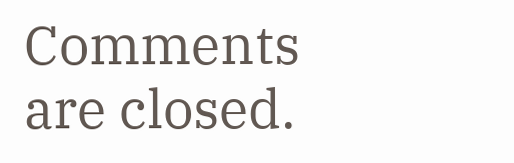Comments are closed.